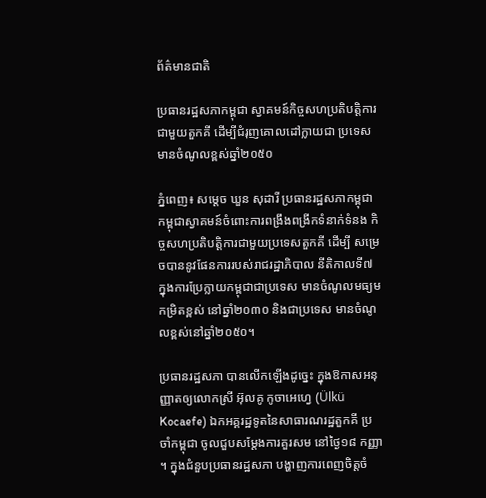ព័ត៌មានជាតិ

ប្រធានរដ្ឋសភាកម្ពុជា ស្វាគមន៍កិច្ចសហប្រតិបត្តិការជាមួយតួកគី ដើម្បីជំរុញគោលដៅក្លាយជា ប្រទេសមានចំណូលខ្ពស់ឆ្នាំ២០៥០

ភ្នំពេញ៖ សម្តេច ឃួន សុដារី ប្រធានរដ្ឋសភាកម្ពុជា កម្ពុជាស្វាគមន៍ចំពោះការពង្រឹងពង្រីកទំនាក់ទំនង កិច្ចសហប្រតិបត្តិការជាមួយប្រទេសតួកគី ដើម្បី សម្រេចបាននូវផែនការរបស់រាជរដ្ឋាភិបាល នីតិកាលទី៧ ក្នុងការប្រែក្លាយកម្ពុជាជាប្រទេស មានចំណូលមធ្យមកម្រិតខ្ពស់ នៅឆ្នាំ២០៣០ និងជាប្រទេស មានចំណូលខ្ពស់នៅឆ្នាំ២០៥០។

ប្រធានរដ្ឋសភា បានលើកឡើងដូច្នេះ ក្នុងឱកាសអនុញ្ញាតឲ្យលោកស្រី អ៊ុលគូ កូចាអេហ្វេ (Ülkü Kocaefe) ឯកអគ្គរដ្ឋទូតនៃសាធារណរដ្ឋតួកគី ប្រចាំកម្ពុជា ចូលជួបសម្តែងការគួរសម នៅថ្ងៃ១៨ កញ្ញា ។ ក្នុងជំនួបប្រធានរដ្ឋសភា បង្ហាញការពេញចិត្តចំ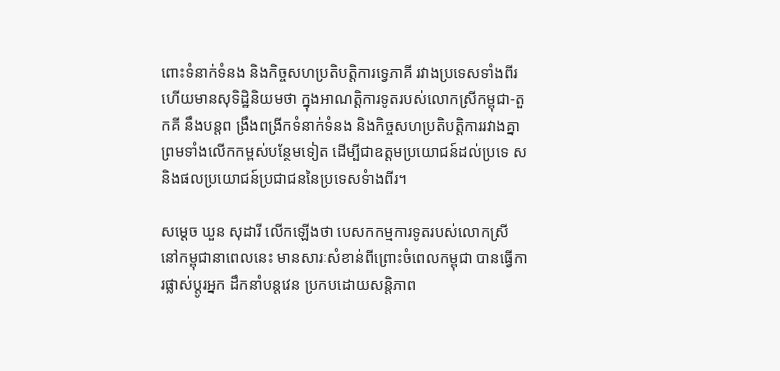ពោះទំនាក់ទំនង និងកិច្ចសហប្រតិបត្តិការទ្វេភាគី រវាងប្រទេសទាំងពីរ ហើយមានសុទិដ្ឋិនិយមថា ក្នុងអាណត្តិការទូតរបស់លោកស្រីកម្ពុជា-តួកគី នឹងបន្តព ង្រឹងពង្រីកទំនាក់ទំនង និងកិច្ចសហប្រតិបត្តិការរវាងគ្នា ព្រមទាំងលើកកម្ពស់បន្ថែមទៀត ដើម្បីជាឧត្តមប្រយោជន៍ដល់ប្រទេ ស និងផលប្រយោជន៍ប្រជាជននៃប្រទេសទំាងពីរ។

សម្តេច ឃួន សុដារី លើកឡើងថា បេសកកម្មការទូតរបស់លោកស្រី នៅកម្ពុជានាពេលនេះ មានសារៈសំខាន់ពីព្រោះចំពេលកម្ពុជា បានធ្វើការផ្លាស់ប្តូរអ្នក ដឹកនាំបន្តវេន ប្រកបដោយសន្តិភាព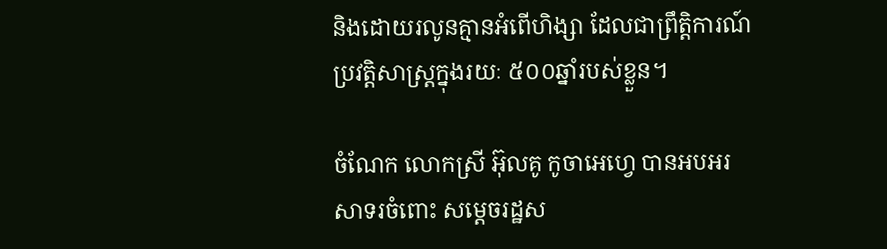និងដោយរលូនគ្មានអំពើហិង្សា ដែលជាព្រឹត្តិការណ៍ប្រវត្តិសាស្រ្តក្នុងរយៈ ៥០០ឆ្នាំរបស់ខ្លួន។

ចំណែក លោកស្រី អ៊ុលគូ កូចាអេហ្វេ បានអបអរសាទរចំពោះ សម្តេចរដ្ឋស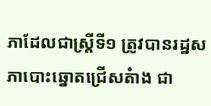ភាដែលជាស្រ្តីទី១ ត្រូវបានរដ្ឋសភាបោះឆ្នោតជ្រើសតំាង ជា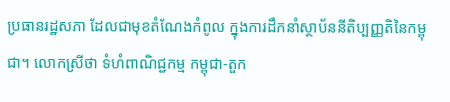ប្រធានរដ្ឋសភា ដែលជាមុខតំណែងកំពូល ក្នុងការដឹកនាំស្ថាប័ននីតិប្បញ្ញតិនៃកម្ពុជា។ លោកស្រីថា ទំហំពាណិជ្ជកម្ម កម្ពុជា-តួក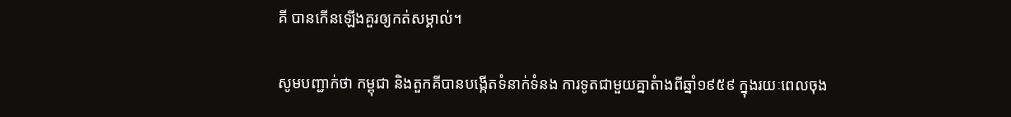គី បានកើនឡើងគួរឲ្យកត់សម្គាល់។

សូមបញ្ជាក់ថា កម្ពុជា និងតួកគីបានបង្កើតទំនាក់ទំនង ការទូតជាមួយគ្នាតំាងពីឆ្នាំ១៩៥៩ ក្នុងរយៈពេលចុង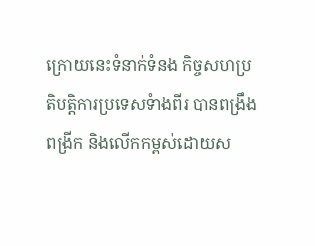ក្រោយនេះទំនាក់ទំនង កិច្ចសហប្រតិបត្តិការប្រទេសទំាងពីរ បានពង្រឹងពង្រីក និងលើកកម្ពស់ដោយស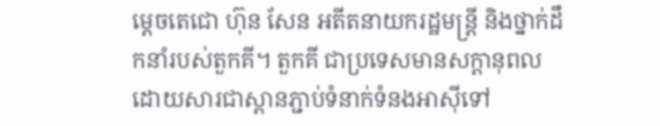ម្តេចតេជោ ហ៊ុន សែន អតីតនាយករដ្ឋមន្រ្តី និងថ្នាក់ដឹកនាំរបស់តួកគី។ តួកគី ជាប្រទេសមានសក្តានុពល ដោយសារជាស្ពានភ្ជាប់ទំនាក់ទំនងអាស៊ីទៅ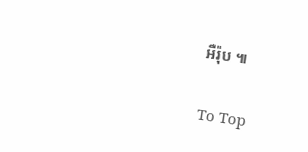អឺរ៉ុប ៕

To Top